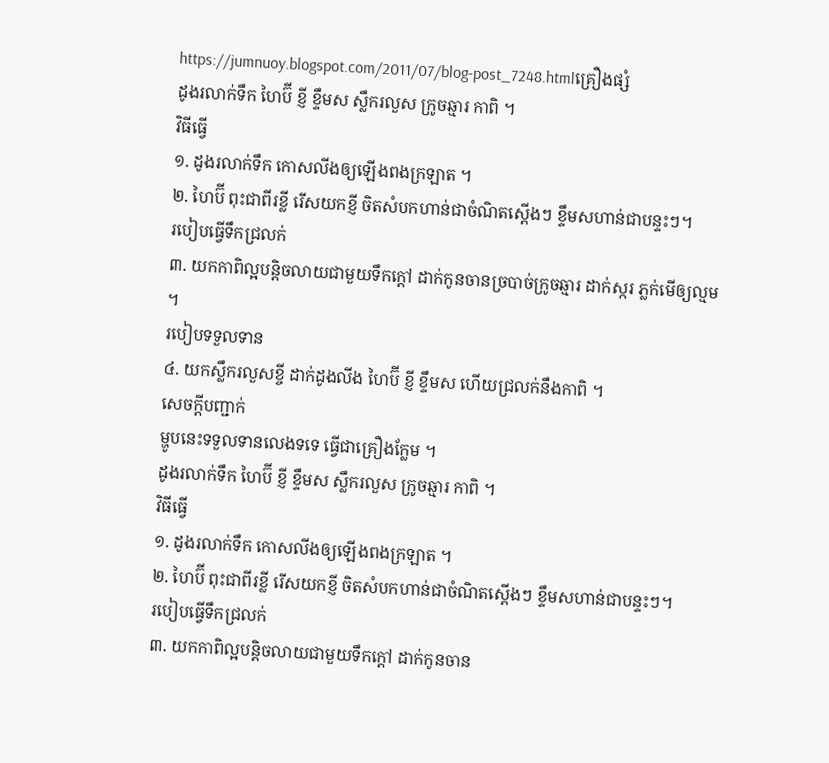https://jumnuoy.blogspot.com/2011/07/blog-post_7248.htmlគ្រឿងផ្សំ
ដូងរលាក់ទឹក ហៃប៊ី ខ្ញី ខ្ទឹមស ស្លឹករលួស ក្រូចឆ្មារ កាពិ ។
វិធីធ្វើ
១. ដូងរលាក់ទឹក កោសលីងឲ្យឡើងពងក្រឡាត ។
២. ហៃប៊ី ពុះជាពីរខ្លី រើសយកខ្ញី ចិតសំបកហាន់ជាចំណិតស្ដើងៗ ខ្ទឹមសហាន់ជាបន្ទះៗ។
របៀបធ្វើទឹកជ្រលក់
៣. យកកាពិល្អបន្តិចលាយជាមួយទឹកក្ដៅ ដាក់កូនចានច្របាច់ក្រូចឆ្មារ ដាក់ស្ករ ភ្លក់មើឲ្យល្មម ។
របៀបទទួលទាន
៤. យកស្លឹករលួសខ្ចី ដាក់ដូងលីង ហៃប៊ី ខ្ញី ខ្ទឹមស ហើយជ្រលក់នឹងកាពិ ។
សេចក្ដីបញ្ជាក់
ម្ហូបនេះទទួលទានលេងទទេ ធ្វើជាគ្រឿងក្លែម ។
ដូងរលាក់ទឹក ហៃប៊ី ខ្ញី ខ្ទឹមស ស្លឹករលួស ក្រូចឆ្មារ កាពិ ។
វិធីធ្វើ
១. ដូងរលាក់ទឹក កោសលីងឲ្យឡើងពងក្រឡាត ។
២. ហៃប៊ី ពុះជាពីរខ្លី រើសយកខ្ញី ចិតសំបកហាន់ជាចំណិតស្ដើងៗ ខ្ទឹមសហាន់ជាបន្ទះៗ។
របៀបធ្វើទឹកជ្រលក់
៣. យកកាពិល្អបន្តិចលាយជាមួយទឹកក្ដៅ ដាក់កូនចាន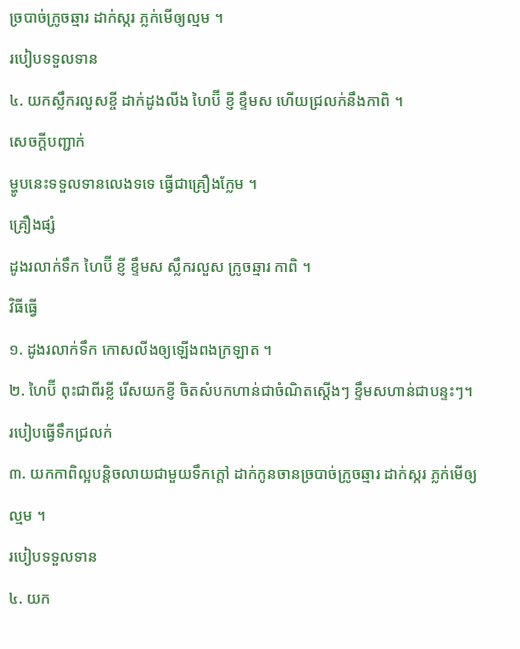ច្របាច់ក្រូចឆ្មារ ដាក់ស្ករ ភ្លក់មើឲ្យល្មម ។
របៀបទទួលទាន
៤. យកស្លឹករលួសខ្ចី ដាក់ដូងលីង ហៃប៊ី ខ្ញី ខ្ទឹមស ហើយជ្រលក់នឹងកាពិ ។
សេចក្ដីបញ្ជាក់
ម្ហូបនេះទទួលទានលេងទទេ ធ្វើជាគ្រឿងក្លែម ។
គ្រឿងផ្សំ
ដូងរលាក់ទឹក ហៃប៊ី ខ្ញី ខ្ទឹមស ស្លឹករលួស ក្រូចឆ្មារ កាពិ ។
វិធីធ្វើ
១. ដូងរលាក់ទឹក កោសលីងឲ្យឡើងពងក្រឡាត ។
២. ហៃប៊ី ពុះជាពីរខ្លី រើសយកខ្ញី ចិតសំបកហាន់ជាចំណិតស្ដើងៗ ខ្ទឹមសហាន់ជាបន្ទះៗ។
របៀបធ្វើទឹកជ្រលក់
៣. យកកាពិល្អបន្តិចលាយជាមួយទឹកក្ដៅ ដាក់កូនចានច្របាច់ក្រូចឆ្មារ ដាក់ស្ករ ភ្លក់មើឲ្យល្មម ។
របៀបទទួលទាន
៤. យក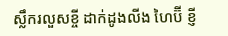ស្លឹករលួសខ្ចី ដាក់ដូងលីង ហៃប៊ី ខ្ញី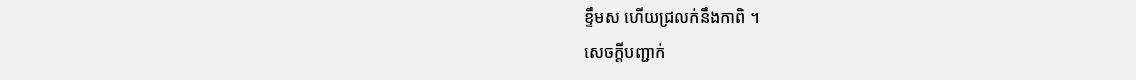ខ្ទឹមស ហើយជ្រលក់នឹងកាពិ ។
សេចក្ដីបញ្ជាក់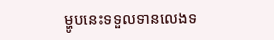ម្ហូបនេះទទួលទានលេងទ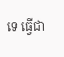ទេ ធ្វើជា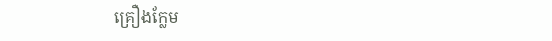គ្រឿងក្លែម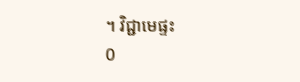។ វិជ្ជាមេផ្ទះ
0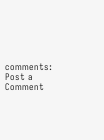comments:
Post a Comment